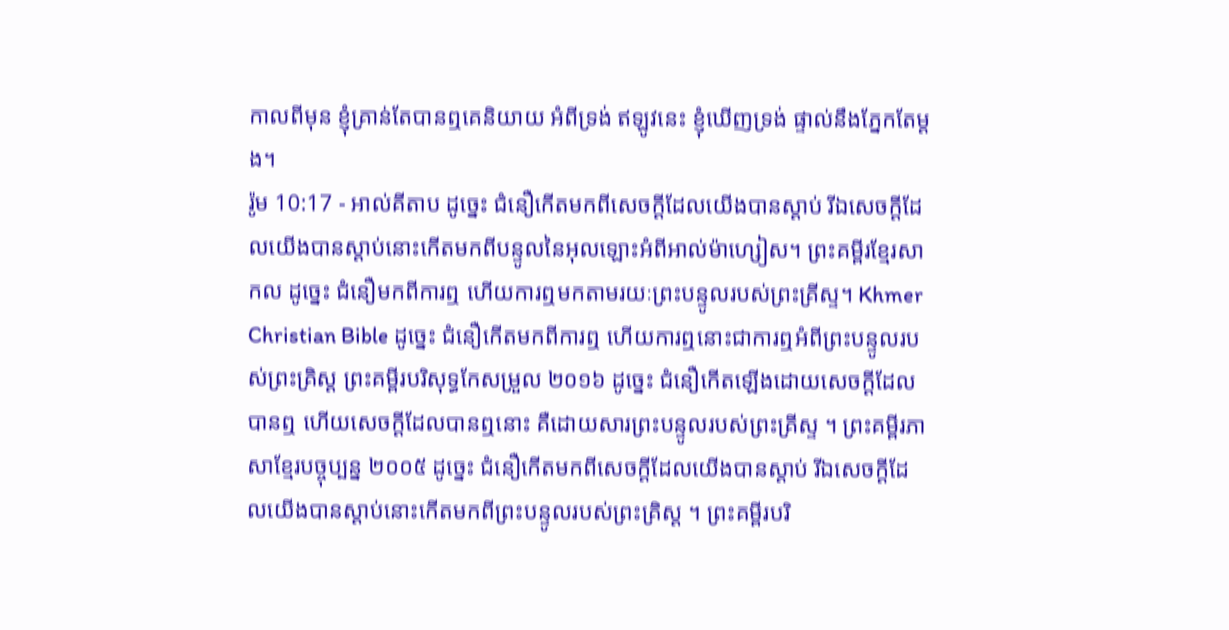កាលពីមុន ខ្ញុំគ្រាន់តែបានឮគេនិយាយ អំពីទ្រង់ ឥឡូវនេះ ខ្ញុំឃើញទ្រង់ ផ្ទាល់នឹងភ្នែកតែម្ដង។
រ៉ូម 10:17 - អាល់គីតាប ដូច្នេះ ជំនឿកើតមកពីសេចក្ដីដែលយើងបានស្ដាប់ រីឯសេចក្ដីដែលយើងបានស្ដាប់នោះកើតមកពីបន្ទូលនៃអុលឡោះអំពីអាល់ម៉ាហ្សៀស។ ព្រះគម្ពីរខ្មែរសាកល ដូច្នេះ ជំនឿមកពីការឮ ហើយការឮមកតាមរយៈព្រះបន្ទូលរបស់ព្រះគ្រីស្ទ។ Khmer Christian Bible ដូច្នេះ ជំនឿកើតមកពីការឮ ហើយការឮនោះជាការឮអំពីព្រះបន្ទូលរបស់ព្រះគ្រិស្ដ ព្រះគម្ពីរបរិសុទ្ធកែសម្រួល ២០១៦ ដូច្នេះ ជំនឿកើតឡើងដោយសេចក្ដីដែលបានឮ ហើយសេចក្ដីដែលបានឮនោះ គឺដោយសារព្រះបន្ទូលរបស់ព្រះគ្រីស្ទ ។ ព្រះគម្ពីរភាសាខ្មែរបច្ចុប្បន្ន ២០០៥ ដូច្នេះ ជំនឿកើតមកពីសេចក្ដីដែលយើងបានស្ដាប់ រីឯសេចក្ដីដែលយើងបានស្ដាប់នោះកើតមកពីព្រះបន្ទូលរបស់ព្រះគ្រិស្ត ។ ព្រះគម្ពីរបរិ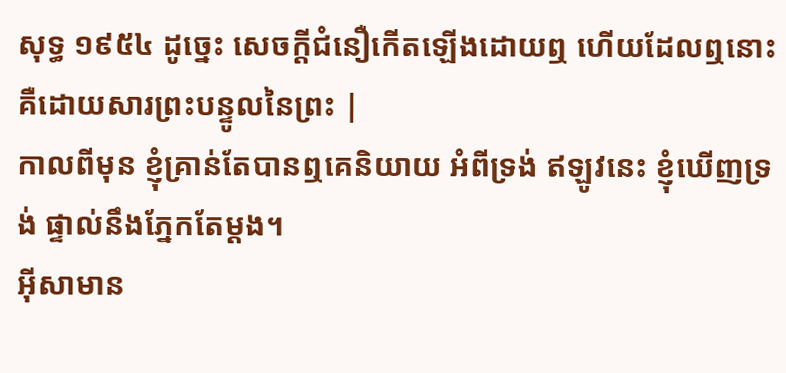សុទ្ធ ១៩៥៤ ដូច្នេះ សេចក្ដីជំនឿកើតឡើងដោយឮ ហើយដែលឮនោះ គឺដោយសារព្រះបន្ទូលនៃព្រះ |
កាលពីមុន ខ្ញុំគ្រាន់តែបានឮគេនិយាយ អំពីទ្រង់ ឥឡូវនេះ ខ្ញុំឃើញទ្រង់ ផ្ទាល់នឹងភ្នែកតែម្ដង។
អ៊ីសាមាន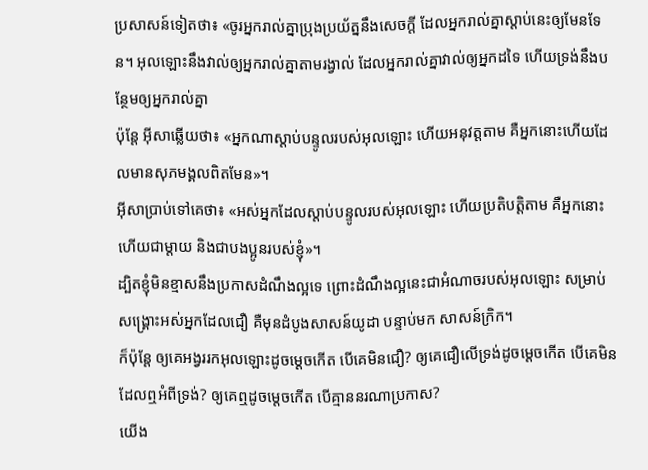ប្រសាសន៍ទៀតថា៖ «ចូរអ្នករាល់គ្នាប្រុងប្រយ័ត្ននឹងសេចក្ដី ដែលអ្នករាល់គ្នាស្ដាប់នេះឲ្យមែនទែន។ អុលឡោះនឹងវាល់ឲ្យអ្នករាល់គ្នាតាមរង្វាល់ ដែលអ្នករាល់គ្នាវាល់ឲ្យអ្នកដទៃ ហើយទ្រង់នឹងបន្ថែមឲ្យអ្នករាល់គ្នា
ប៉ុន្តែ អ៊ីសាឆ្លើយថា៖ «អ្នកណាស្ដាប់បន្ទូលរបស់អុលឡោះ ហើយអនុវត្ដតាម គឺអ្នកនោះហើយដែលមានសុភមង្គលពិតមែន»។
អ៊ីសាប្រាប់ទៅគេថា៖ «អស់អ្នកដែលស្ដាប់បន្ទូលរបស់អុលឡោះ ហើយប្រតិបត្ដិតាម គឺអ្នកនោះហើយជាម្ដាយ និងជាបងប្អូនរបស់ខ្ញុំ»។
ដ្បិតខ្ញុំមិនខ្មាសនឹងប្រកាសដំណឹងល្អទេ ព្រោះដំណឹងល្អនេះជាអំណាចរបស់អុលឡោះ សម្រាប់សង្គ្រោះអស់អ្នកដែលជឿ គឺមុនដំបូងសាសន៍យូដា បន្ទាប់មក សាសន៍ក្រិក។
ក៏ប៉ុន្ដែ ឲ្យគេអង្វររកអុលឡោះដូចម្ដេចកើត បើគេមិនជឿ? ឲ្យគេជឿលើទ្រង់ដូចម្ដេចកើត បើគេមិនដែលឮអំពីទ្រង់? ឲ្យគេឮដូចម្ដេចកើត បើគ្មាននរណាប្រកាស?
យើង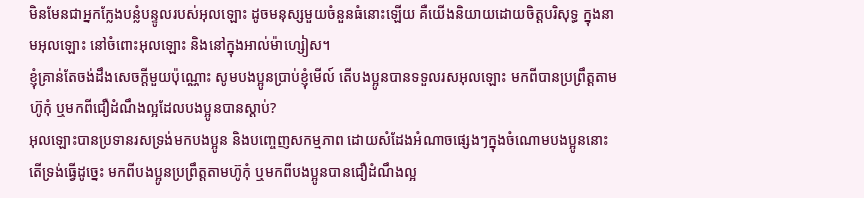មិនមែនជាអ្នកក្លែងបន្លំបន្ទូលរបស់អុលឡោះ ដូចមនុស្សមួយចំនួនធំនោះឡើយ គឺយើងនិយាយដោយចិត្តបរិសុទ្ធ ក្នុងនាមអុលឡោះ នៅចំពោះអុលឡោះ និងនៅក្នុងអាល់ម៉ាហ្សៀស។
ខ្ញុំគ្រាន់តែចង់ដឹងសេចក្ដីមួយប៉ុណ្ណោះ សូមបងប្អូនប្រាប់ខ្ញុំមើល៍ តើបងប្អូនបានទទួលរសអុលឡោះ មកពីបានប្រព្រឹត្ដតាមហ៊ូកុំ ឬមកពីជឿដំណឹងល្អដែលបងប្អូនបានស្ដាប់?
អុលឡោះបានប្រទានរសទ្រង់មកបងប្អូន និងបញ្ចេញសកម្មភាព ដោយសំដែងអំណាចផ្សេងៗក្នុងចំណោមបងប្អូននោះ តើទ្រង់ធ្វើដូច្នេះ មកពីបងប្អូនប្រព្រឹត្ដតាមហ៊ូកុំ ឬមកពីបងប្អូនបានជឿដំណឹងល្អ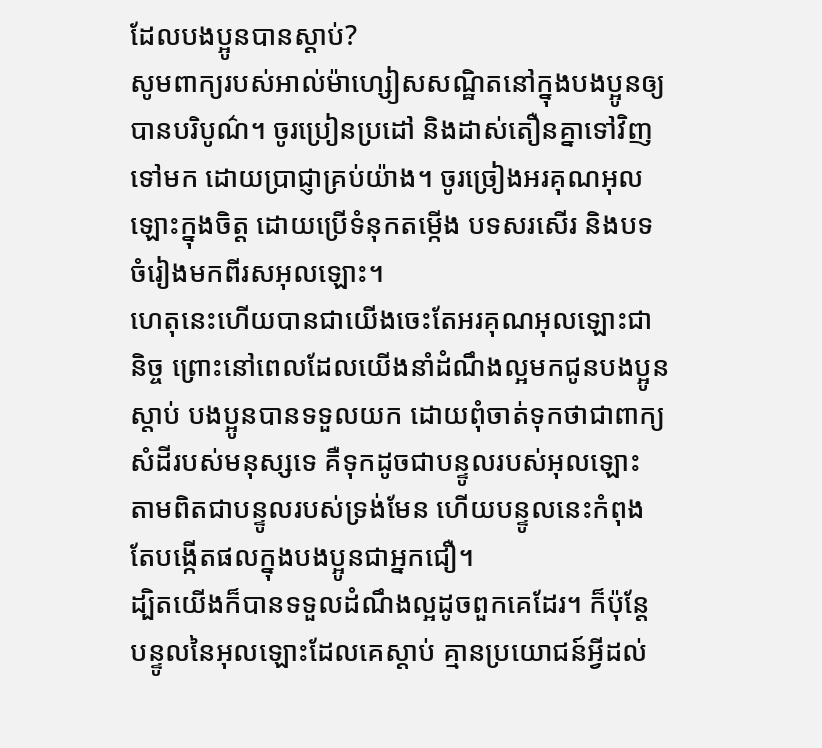ដែលបងប្អូនបានស្ដាប់?
សូមពាក្យរបស់អាល់ម៉ាហ្សៀសសណ្ឋិតនៅក្នុងបងប្អូនឲ្យបានបរិបូណ៌។ ចូរប្រៀនប្រដៅ និងដាស់តឿនគ្នាទៅវិញទៅមក ដោយប្រាជ្ញាគ្រប់យ៉ាង។ ចូរច្រៀងអរគុណអុលឡោះក្នុងចិត្ដ ដោយប្រើទំនុកតម្កើង បទសរសើរ និងបទចំរៀងមកពីរសអុលឡោះ។
ហេតុនេះហើយបានជាយើងចេះតែអរគុណអុលឡោះជានិច្ច ព្រោះនៅពេលដែលយើងនាំដំណឹងល្អមកជូនបងប្អូនស្ដាប់ បងប្អូនបានទទួលយក ដោយពុំចាត់ទុកថាជាពាក្យសំដីរបស់មនុស្សទេ គឺទុកដូចជាបន្ទូលរបស់អុលឡោះ តាមពិតជាបន្ទូលរបស់ទ្រង់មែន ហើយបន្ទូលនេះកំពុងតែបង្កើតផលក្នុងបងប្អូនជាអ្នកជឿ។
ដ្បិតយើងក៏បានទទួលដំណឹងល្អដូចពួកគេដែរ។ ក៏ប៉ុន្ដែ បន្ទូលនៃអុលឡោះដែលគេស្ដាប់ គ្មានប្រយោជន៍អ្វីដល់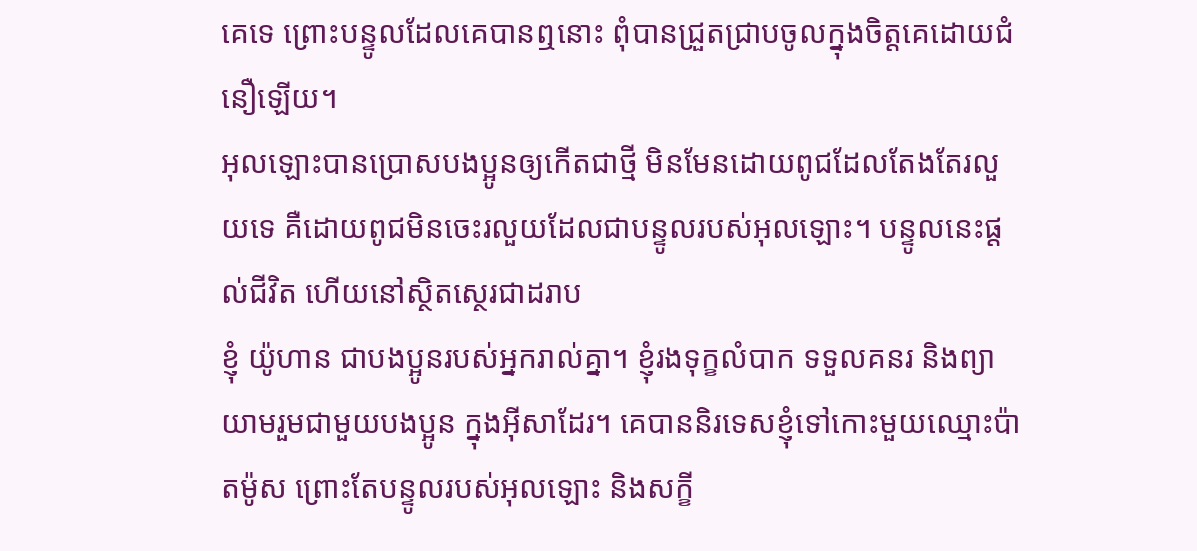គេទេ ព្រោះបន្ទូលដែលគេបានឮនោះ ពុំបានជ្រួតជ្រាបចូលក្នុងចិត្ដគេដោយជំនឿឡើយ។
អុលឡោះបានប្រោសបងប្អូនឲ្យកើតជាថ្មី មិនមែនដោយពូជដែលតែងតែរលួយទេ គឺដោយពូជមិនចេះរលួយដែលជាបន្ទូលរបស់អុលឡោះ។ បន្ទូលនេះផ្ដល់ជីវិត ហើយនៅស្ថិតស្ថេរជាដរាប
ខ្ញុំ យ៉ូហាន ជាបងប្អូនរបស់អ្នករាល់គ្នា។ ខ្ញុំរងទុក្ខលំបាក ទទួលគនរ និងព្យាយាមរួមជាមួយបងប្អូន ក្នុងអ៊ីសាដែរ។ គេបាននិរទេសខ្ញុំទៅកោះមួយឈ្មោះប៉ាតម៉ូស ព្រោះតែបន្ទូលរបស់អុលឡោះ និងសក្ខី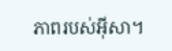ភាពរបស់អ៊ីសា។